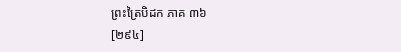ព្រះត្រៃបិដក ភាគ ៣៦
[២៩៤]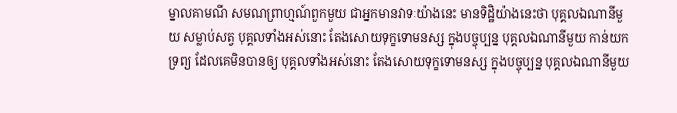ម្នាលគាមណី សមណព្រាហ្មណ៍ពួកមួយ ជាអ្នកមានវាទៈយ៉ាងនេះ មានទិដ្ឋិយ៉ាងនេះថា បុគ្គលឯណានីមួយ សម្លាប់សត្វ បុគ្គលទាំងអស់នោះ តែងសោយទុក្ខទោមនស្ស ក្នុងបច្ចុប្បន្ន បុគ្គលឯណានីមួយ កាន់យកទ្រព្យ ដែលគេមិនបានឲ្យ បុគ្គលទាំងអស់នោះ តែងសោយទុក្ខទោមនស្ស ក្នុងបច្ចុប្បន្ន បុគ្គលឯណានីមួយ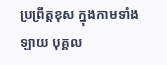ប្រព្រឹត្តខុស ក្នុងកាមទាំងឡាយ បុគ្គល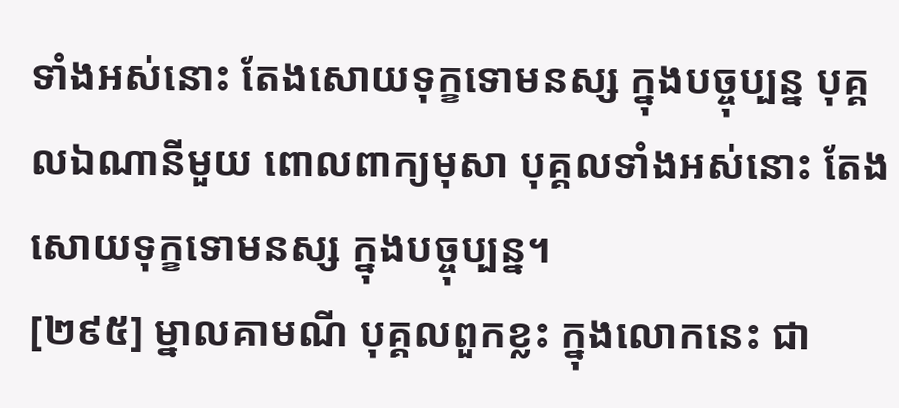ទាំងអស់នោះ តែងសោយទុក្ខទោមនស្ស ក្នុងបច្ចុប្បន្ន បុគ្គលឯណានីមួយ ពោលពាក្យមុសា បុគ្គលទាំងអស់នោះ តែងសោយទុក្ខទោមនស្ស ក្នុងបច្ចុប្បន្ន។
[២៩៥] ម្នាលគាមណី បុគ្គលពួកខ្លះ ក្នុងលោកនេះ ជា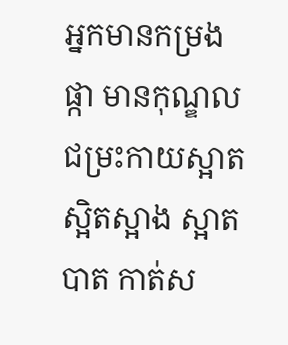អ្នកមានកម្រងផ្កា មានកុណ្ឌល ជម្រះកាយស្អាត ស្អិតស្អាង ស្អាតបាត កាត់ស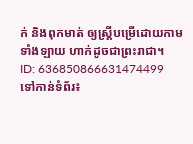ក់ និងពុកមាត់ ឲ្យស្រ្តីបម្រើដោយកាមទាំងឡាយ ហាក់ដូចជាព្រះរាជា។
ID: 636850866631474499
ទៅកាន់ទំព័រ៖